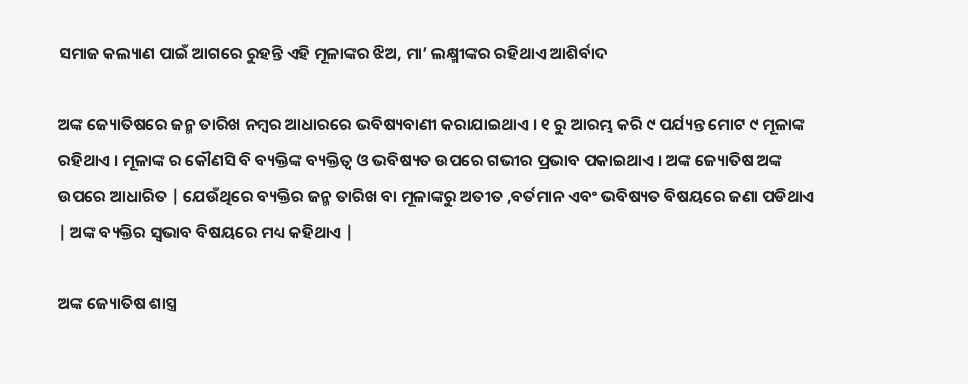ସମାଜ କଲ୍ୟାଣ ପାଇଁ ଆଗରେ ରୁହନ୍ତି ଏହି ମୂଳାଙ୍କର ଝିଅ, ମା’ ଲକ୍ଷ୍ମୀଙ୍କର ରହିଥାଏ ଆଶିର୍ବାଦ

ଅଙ୍କ ଜ୍ୟୋତିଷରେ ଜନ୍ମ ତାରିଖ ନମ୍ବର ଆଧାରରେ ଭବିଷ୍ୟବାଣୀ କରାଯାଇଥାଏ । ୧ ରୁ ଆରମ୍ଭ କରି ୯ ପର୍ଯ୍ୟନ୍ତ ମୋଟ ୯ ମୂଳାଙ୍କ ରହିଥାଏ । ମୂଳାଙ୍କ ର କୌଣସି ବି ବ୍ୟକ୍ତିଙ୍କ ବ୍ୟକ୍ତିତ୍ୱ ଓ ଭବିଷ୍ୟତ ଉପରେ ଗଭୀର ପ୍ରଭାବ ପକାଇଥାଏ । ଅଙ୍କ ଜ୍ୟୋତିଷ ଅଙ୍କ ଉପରେ ଆଧାରିତ | ଯେଉଁଥିରେ ବ୍ୟକ୍ତିର ଜନ୍ମ ତାରିଖ ବା ମୂଳାଙ୍କରୁ ଅତୀତ ,ବର୍ତମାନ ଏବଂ ଭବିଷ୍ୟତ ବିଷୟରେ ଜଣା ପଡିଥାଏ | ଅଙ୍କ ବ୍ୟକ୍ତିର ସ୍ୱଭାବ ବିଷୟରେ ମଧ୍ୟ କହିଥାଏ |

ଅଙ୍କ ଜ୍ୟୋତିଷ ଶାସ୍ତ୍ର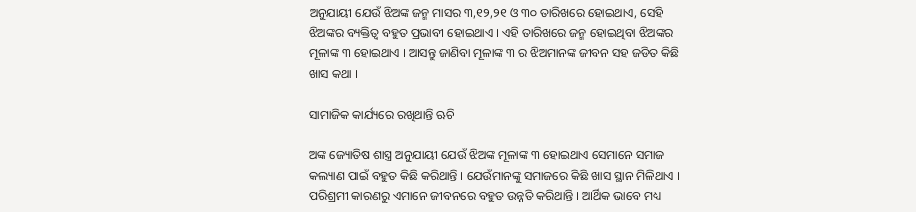ଅନୁଯାୟୀ ଯେଉଁ ଝିଅଙ୍କ ଜନ୍ମ ମାସର ୩,୧୨,୨୧ ଓ ୩୦ ତାରିଖରେ ହୋଇଥାଏ, ସେହି ଝିଅଙ୍କର ବ୍ୟକ୍ତିତ୍ୱ ବହୁତ ପ୍ରଭାବୀ ହୋଇଥାଏ । ଏହି ତାରିଖରେ ଜନ୍ମ ହୋଇଥିବା ଝିଅଙ୍କର ମୂଳାଙ୍କ ୩ ହୋଇଥାଏ । ଆସନ୍ତୁ ଜାଣିବା ମୂଳାଙ୍କ ୩ ର ଝିଅମାନଙ୍କ ଜୀବନ ସହ ଜଡିତ କିଛି ଖାସ କଥା ।

ସାମାଜିକ କାର୍ଯ୍ୟରେ ରଖିଥାନ୍ତି ଋଚି

ଅଙ୍କ ଜ୍ୟୋତିଷ ଶାସ୍ତ୍ର ଅନୁଯାୟୀ ଯେଉଁ ଝିଅଙ୍କ ମୂଳାଙ୍କ ୩ ହୋଇଥାଏ ସେମାନେ ସମାଜ କଲ୍ୟାଣ ପାଇଁ ବହୁତ କିଛି କରିଥାନ୍ତି । ଯେଉଁମାନଙ୍କୁ ସମାଜରେ କିଛି ଖାସ ସ୍ଥାନ ମିଳିଥାଏ । ପରିଶ୍ରମୀ କାରଣରୁ ଏମାନେ ଜୀବନରେ ବହୁତ ଉନ୍ନତି କରିଥାନ୍ତି । ଆର୍ଥିକ ଭାବେ ମଧ୍ୟ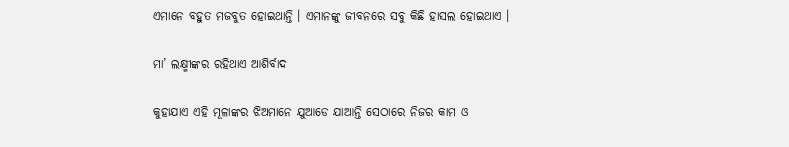ଏମାନେ ବହୁତ ମଜବୁତ ହୋଇଥାନ୍ତି । ଏମାନଙ୍କୁ ଜୀବନରେ ସବୁ କିଛି ହାସଲ ହୋଇଥାଏ ।

ମା’ ଲକ୍ଷ୍ମୀଙ୍କର ରହିଥାଏ ଆଶିର୍ବାଦ

କୁହାଯାଏ ଏହି ମୂଳାଙ୍କର ଝିଅମାନେ ଯୁଆଡେ ଯାଆନ୍ତି ସେଠାରେ ନିଜର କାମ ଓ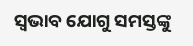ସ୍ୱଭାବ ଯୋଗୁ ସମସ୍ତଙ୍କୁ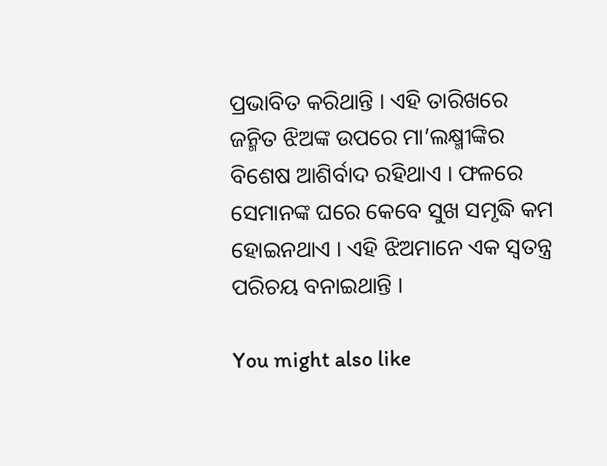ପ୍ରଭାବିତ କରିଥାନ୍ତି । ଏହି ତାରିଖରେ ଜନ୍ମିତ ଝିଅଙ୍କ ଉପରେ ମା’ଲକ୍ଷ୍ମୀଙ୍କିର ବିଶେଷ ଆଶିର୍ବାଦ ରହିଥାଏ । ଫଳରେ ସେମାନଙ୍କ ଘରେ କେବେ ସୁଖ ସମୃଦ୍ଧି କମ ହୋଇନଥାଏ । ଏହି ଝିଅମାନେ ଏକ ସ୍ୱତନ୍ତ୍ର ପରିଚୟ ବନାଇଥାନ୍ତି ।

You might also like